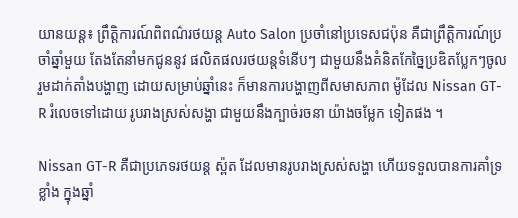យានយន្ដ៖ ព្រឹត្ដិការណ៍ពិពណ៌រថយន្ដ Auto Salon ប្រចាំនៅប្រទេសជប៉ុន គឺជាព្រឹត្ដិការណ៍ប្រចាំឆ្នាំមួយ តែងតែនាំមកជូននូវ ផលិតផលរថយន្ដទំនើបៗ ជាមួយនឹងគំនិតកែច្នៃប្រឌិតប្លែកៗចូលរួមដាក់តាំងបង្ហាញ ដោយសម្រាប់ឆ្នាំនេះ ក៏មានការបង្ហាញពីសមាសភាព ម៉ូដែល Nissan GT-R រំលេចទៅដោយ រូបរាងស្រស់សង្ហា ជាមួយនឹងក្បាច់រចនា យ៉ាងចម្លែក ទៀតផង ។

Nissan GT-R គឺជាប្រភេទរថយន្ដ ស្ព៉ត ដែលមានរូបរាងស្រស់សង្ហា ហើយទទួលបានការគាំទ្រខ្លាំង ក្នុងឆ្នាំ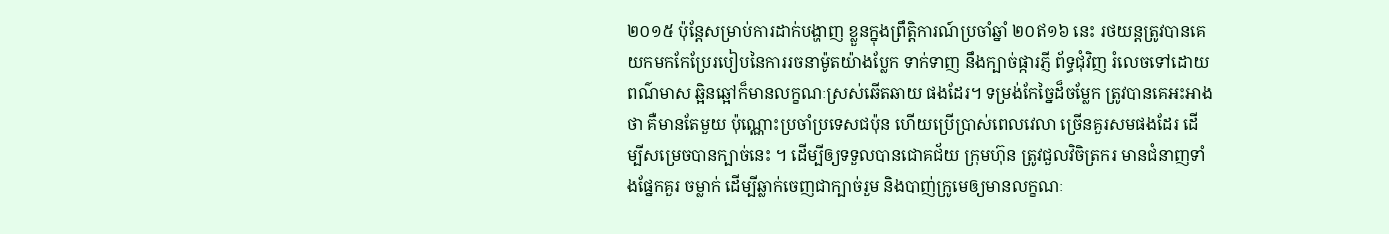២០១៥ ប៉ុន្ដែសម្រាប់ការដាក់បង្ហាញ ខ្លួនក្នុងព្រឹត្ដិការណ៍ប្រចាំឆ្នាំ ២០ឥ១៦ នេះ រថយន្ដត្រូវបានគេយកមកកែប្រែរបៀបនៃការរចនាម៉ូតយ៉ាងប្លែក ទាក់ទាញ នឹងក្បាច់ផ្ការភ្ញី ព័ទ្ធជុំវិញ រំលេចទៅដោយពណ៌មាស ឆ្អិនឆ្អៅក៏មានលក្ខណៈស្រស់ឆើតឆាយ ផងដែរ។ ទម្រង់កែច្នៃដ៏ចម្លែក ត្រូវបានគេអះអាងថា គឺមានតែមួយ ប៉ុណ្ណោះប្រចាំប្រទេសជប៉ុន ហើយប្រើប្រាស់ពេលវេលា ច្រើនគួរសមផងដែរ ដើម្បីសម្រេចបានក្បាច់នេះ ។ ដើម្បីឲ្យទទួលបានជោគជ័យ ក្រុមហ៊ុន ត្រូវជួលវិចិត្រករ មានជំនាញទាំងផ្នែកគួរ ចម្លាក់ ដើម្បីឆ្លាក់ចេញជាក្បាច់រួម និងបាញ់ក្រូមេឲ្យមានលក្ខណៈ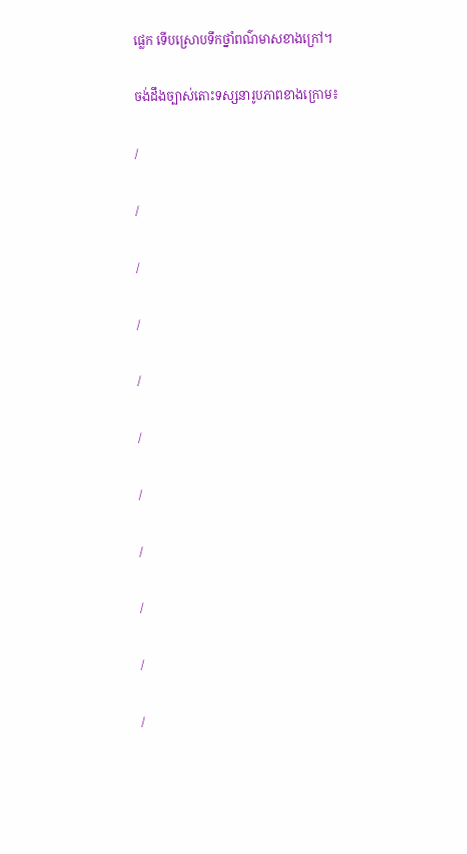ផ្លេក ទើបស្រោបទឹកថ្នាំពណ៌មាសខាងក្រៅ។

ចង់ដឹងច្បាស់តោះទស្សនារូបភាពខាងក្រោម៖

/

/

/

/

/

/

/

/

/

/

/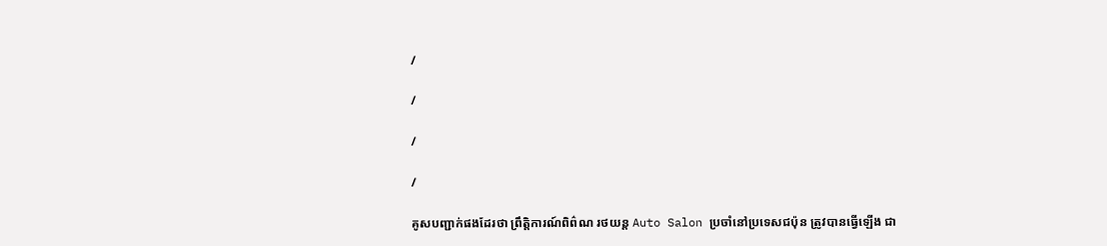/

/

/

/

គូសបញ្ជាក់ផងដែរថា ព្រឹត្ដិការណ៍ពិព៌ណ រថយន្ដ Auto Salon ប្រចាំនៅប្រទេសជប៉ុន ត្រូវបានធ្វើឡើង ជា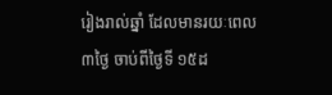រៀងរាល់ឆ្នាំ ដែលមានរយៈពេល ៣ថ្ងៃ ចាប់ពីថ្ងៃទី ១៥ដ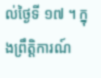ល់ថ្ងៃទី ១៧ ។ ក្នុងព្រឹត្ដិការណ៍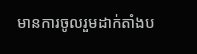មានការចូលរួមដាក់តាំងប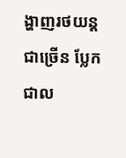ង្ហាញរថយន្ដជាច្រើន ប្លែកជាល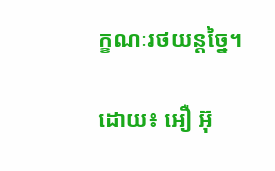ក្ខណៈរថយន្ដច្នៃ។

ដោយ៖ អឿ អ៊ុ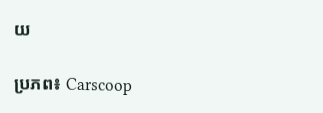យ

ប្រភព៖ Carscoop